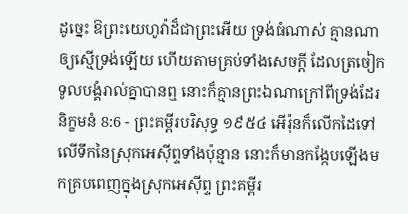ដូច្នេះ ឱព្រះយេហូវ៉ាដ៏ជាព្រះអើយ ទ្រង់ធំណាស់ គ្មានណាឲ្យស្មើទ្រង់ឡើយ ហើយតាមគ្រប់ទាំងសេចក្ដី ដែលត្រចៀកទូលបង្គំរាល់គ្នាបានឮ នោះក៏គ្មានព្រះឯណាក្រៅពីទ្រង់ដែរ
និក្ខមនំ 8:6 - ព្រះគម្ពីរបរិសុទ្ធ ១៩៥៤ អើរ៉ុនក៏លើកដៃទៅលើទឹកនៃស្រុកអេស៊ីព្ទទាំងប៉ុន្មាន នោះក៏មានកង្កែបឡើងមកគ្របពេញក្នុងស្រុកអេស៊ីព្ទ ព្រះគម្ពីរ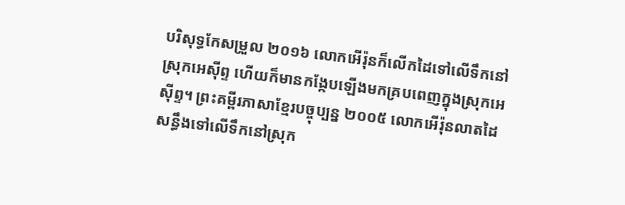បរិសុទ្ធកែសម្រួល ២០១៦ លោកអើរ៉ុនក៏លើកដៃទៅលើទឹកនៅស្រុកអេស៊ីព្ទ ហើយក៏មានកង្កែបឡើងមកគ្របពេញក្នុងស្រុកអេស៊ីព្ទ។ ព្រះគម្ពីរភាសាខ្មែរបច្ចុប្បន្ន ២០០៥ លោកអើរ៉ុនលាតដៃសន្ធឹងទៅលើទឹកនៅស្រុក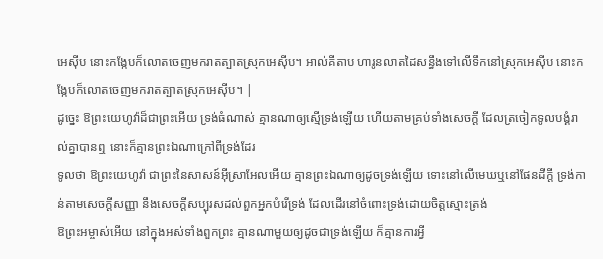អេស៊ីប នោះកង្កែបក៏លោតចេញមករាតត្បាតស្រុកអេស៊ីប។ អាល់គីតាប ហារូនលាតដៃសន្ធឹងទៅលើទឹកនៅស្រុកអេស៊ីប នោះកង្កែបក៏លោតចេញមករាតត្បាតស្រុកអេស៊ីប។ |
ដូច្នេះ ឱព្រះយេហូវ៉ាដ៏ជាព្រះអើយ ទ្រង់ធំណាស់ គ្មានណាឲ្យស្មើទ្រង់ឡើយ ហើយតាមគ្រប់ទាំងសេចក្ដី ដែលត្រចៀកទូលបង្គំរាល់គ្នាបានឮ នោះក៏គ្មានព្រះឯណាក្រៅពីទ្រង់ដែរ
ទូលថា ឱព្រះយេហូវ៉ា ជាព្រះនៃសាសន៍អ៊ីស្រាអែលអើយ គ្មានព្រះឯណាឲ្យដូចទ្រង់ឡើយ ទោះនៅលើមេឃឬនៅផែនដីក្តី ទ្រង់កាន់តាមសេចក្ដីសញ្ញា នឹងសេចក្ដីសប្បុរសដល់ពួកអ្នកបំរើទ្រង់ ដែលដើរនៅចំពោះទ្រង់ដោយចិត្តស្មោះត្រង់
ឱព្រះអម្ចាស់អើយ នៅក្នុងអស់ទាំងពួកព្រះ គ្មានណាមួយឲ្យដូចជាទ្រង់ឡើយ ក៏គ្មានការអ្វី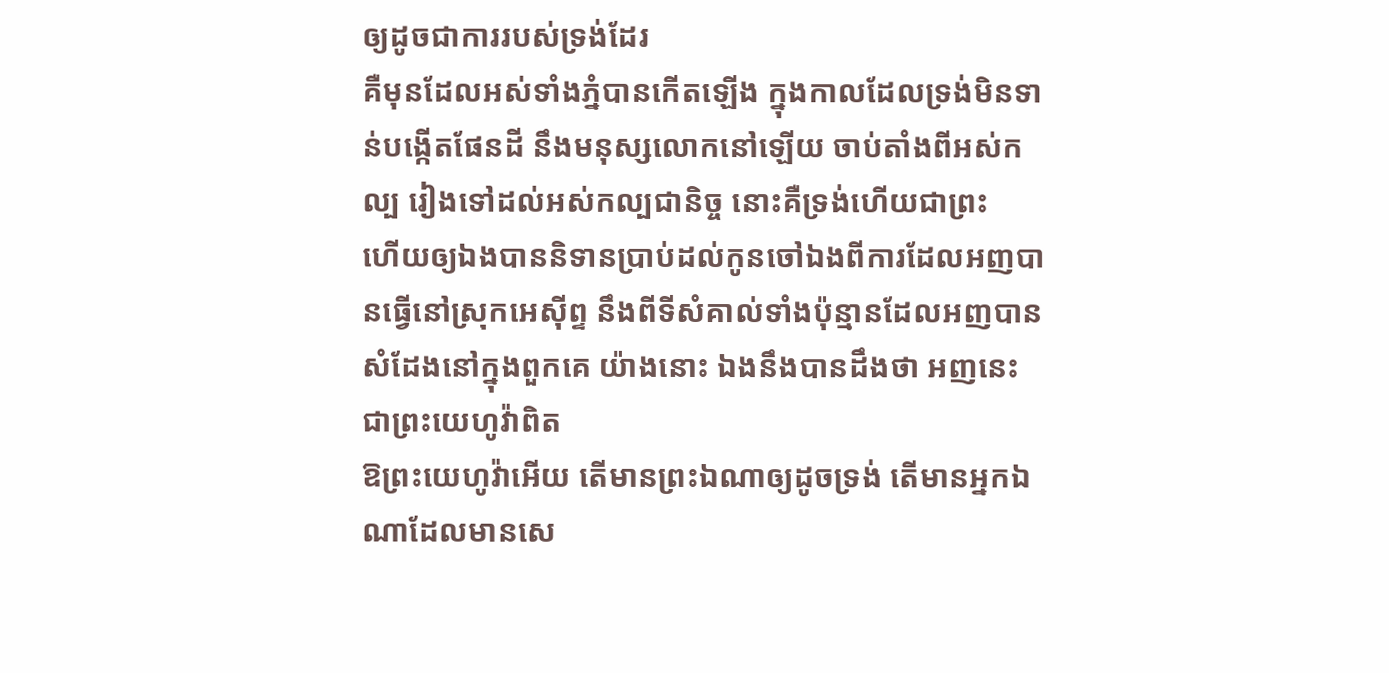ឲ្យដូចជាការរបស់ទ្រង់ដែរ
គឺមុនដែលអស់ទាំងភ្នំបានកើតឡើង ក្នុងកាលដែលទ្រង់មិនទាន់បង្កើតផែនដី នឹងមនុស្សលោកនៅឡើយ ចាប់តាំងពីអស់កល្ប រៀងទៅដល់អស់កល្បជានិច្ច នោះគឺទ្រង់ហើយជាព្រះ
ហើយឲ្យឯងបាននិទានប្រាប់ដល់កូនចៅឯងពីការដែលអញបានធ្វើនៅស្រុកអេស៊ីព្ទ នឹងពីទីសំគាល់ទាំងប៉ុន្មានដែលអញបានសំដែងនៅក្នុងពួកគេ យ៉ាងនោះ ឯងនឹងបានដឹងថា អញនេះជាព្រះយេហូវ៉ាពិត
ឱព្រះយេហូវ៉ាអើយ តើមានព្រះឯណាឲ្យដូចទ្រង់ តើមានអ្នកឯណាដែលមានសេ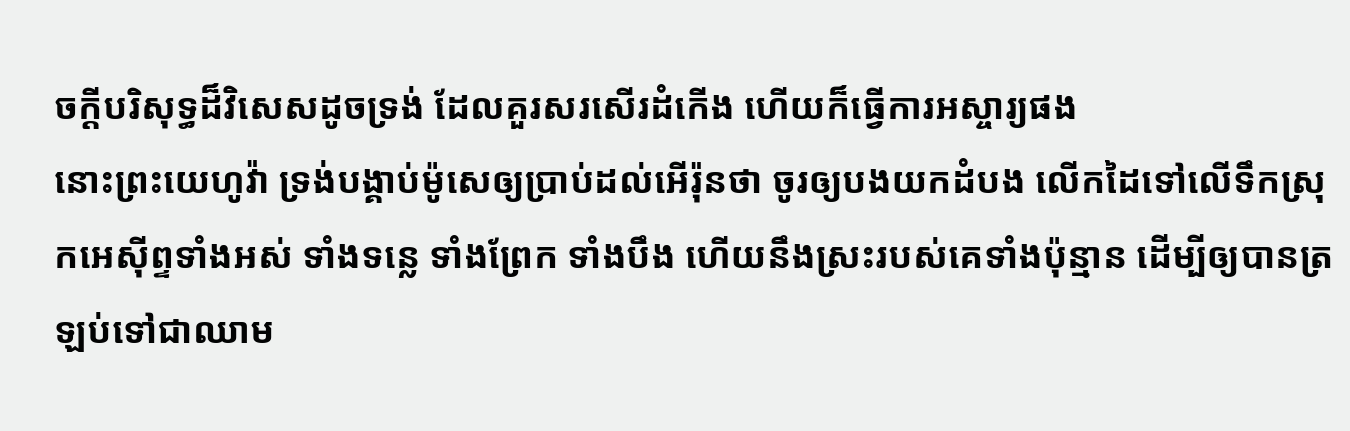ចក្ដីបរិសុទ្ធដ៏វិសេសដូចទ្រង់ ដែលគួរសរសើរដំកើង ហើយក៏ធ្វើការអស្ចារ្យផង
នោះព្រះយេហូវ៉ា ទ្រង់បង្គាប់ម៉ូសេឲ្យប្រាប់ដល់អើរ៉ុនថា ចូរឲ្យបងយកដំបង លើកដៃទៅលើទឹកស្រុកអេស៊ីព្ទទាំងអស់ ទាំងទន្លេ ទាំងព្រែក ទាំងបឹង ហើយនឹងស្រះរបស់គេទាំងប៉ុន្មាន ដើម្បីឲ្យបានត្រឡប់ទៅជាឈាម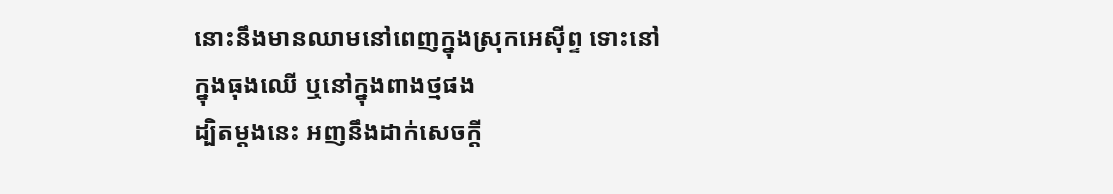នោះនឹងមានឈាមនៅពេញក្នុងស្រុកអេស៊ីព្ទ ទោះនៅក្នុងធុងឈើ ឬនៅក្នុងពាងថ្មផង
ដ្បិតម្តងនេះ អញនឹងដាក់សេចក្ដី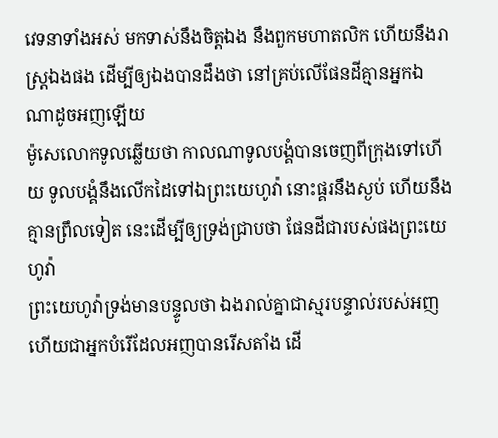វេទនាទាំងអស់ មកទាស់នឹងចិត្តឯង នឹងពួកមហាតលិក ហើយនឹងរាស្ត្រឯងផង ដើម្បីឲ្យឯងបានដឹងថា នៅគ្រប់លើផែនដីគ្មានអ្នកឯណាដូចអញឡើយ
ម៉ូសេលោកទូលឆ្លើយថា កាលណាទូលបង្គំបានចេញពីក្រុងទៅហើយ ទូលបង្គំនឹងលើកដៃទៅឯព្រះយេហូវ៉ា នោះផ្គរនឹងស្ងប់ ហើយនឹងគ្មានព្រឹលទៀត នេះដើម្បីឲ្យទ្រង់ជ្រាបថា ផែនដីជារបស់ផងព្រះយេហូវ៉ា
ព្រះយេហូវ៉ាទ្រង់មានបន្ទូលថា ឯងរាល់គ្នាជាស្មរបន្ទាល់របស់អញ ហើយជាអ្នកបំរើដែលអញបានរើសតាំង ដើ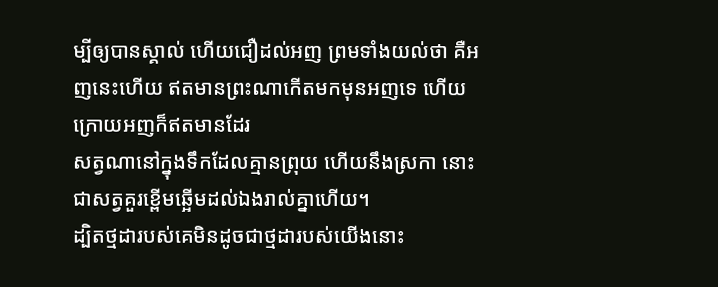ម្បីឲ្យបានស្គាល់ ហើយជឿដល់អញ ព្រមទាំងយល់ថា គឺអញនេះហើយ ឥតមានព្រះណាកើតមកមុនអញទេ ហើយក្រោយអញក៏ឥតមានដែរ
សត្វណានៅក្នុងទឹកដែលគ្មានព្រុយ ហើយនឹងស្រកា នោះជាសត្វគួរខ្ពើមឆ្អើមដល់ឯងរាល់គ្នាហើយ។
ដ្បិតថ្មដារបស់គេមិនដូចជាថ្មដារបស់យើងនោះ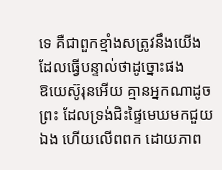ទេ គឺជាពួកខ្មាំងសត្រូវនឹងយើង ដែលធ្វើបន្ទាល់ថាដូច្នោះផង
ឱយេស៊ូរុនអើយ គ្មានអ្នកណាដូចព្រះ ដែលទ្រង់ជិះផ្ទៃមេឃមកជួយឯង ហើយលើពពក ដោយភាព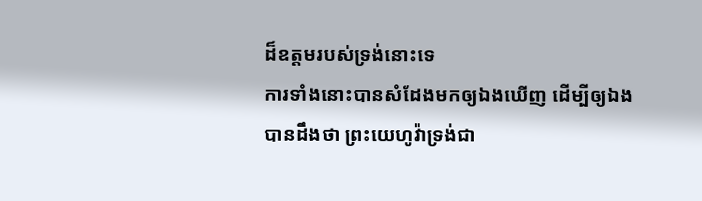ដ៏ឧត្តមរបស់ទ្រង់នោះទេ
ការទាំងនោះបានសំដែងមកឲ្យឯងឃើញ ដើម្បីឲ្យឯងបានដឹងថា ព្រះយេហូវ៉ាទ្រង់ជា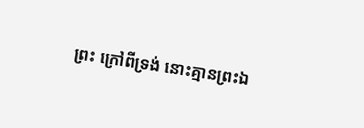ព្រះ ក្រៅពីទ្រង់ នោះគ្មានព្រះឯ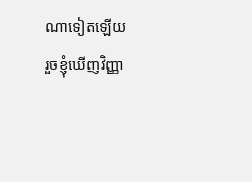ណាទៀតឡើយ
រួចខ្ញុំឃើញវិញ្ញា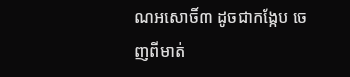ណអសោចិ៍៣ ដូចជាកង្កែប ចេញពីមាត់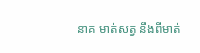នាគ មាត់សត្វ នឹងពីមាត់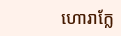ហោរាក្លែ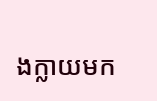ងក្លាយមក